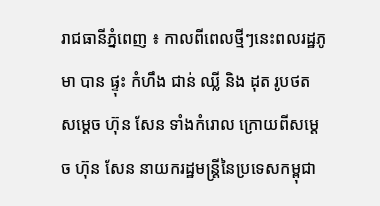រាជធានីភ្នំពេញ ៖ កាលពីពេលថ្មីៗនេះពលរដ្ឋភូមា បាន ផ្ទុះ កំហឹង ជាន់ ឈ្លី និង ដុត រូបថត សម្ដេច ហ៊ុន សែន ទាំងកំរោល ក្រោយពីសម្ដេច ហ៊ុន សែន នាយករដ្ឋមន្រ្ដីនៃប្រទេសកម្ពុជា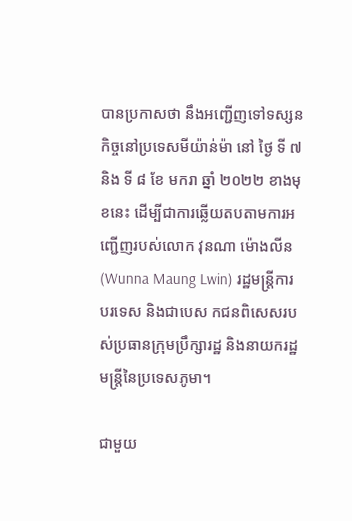បានប្រកាសថា នឹងអញ្ជើញទៅទស្សនកិច្ចនៅប្រទេសមីយ៉ាន់ម៉ា នៅ ថ្ងៃ ទី ៧ និង ទី ៨ ខែ មករា ឆ្នាំ ២០២២ ខាងមុខនេះ ដើម្បីជាការឆ្លើយតបតាមការអញ្ជើញរបស់លោក វុនណា ម៉ោងលីន (Wunna Maung Lwin) រដ្ឋមន្រ្តីការបរទេស និងជាបេស កជនពិសេសរបស់ប្រធានក្រុមប្រឹក្សារដ្ឋ និងនាយករដ្ឋមន្ត្រីនៃប្រទេសភូមា។

ជាមួយ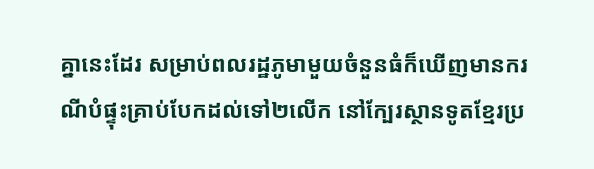គ្នានេះដែរ សម្រាប់ពលរដ្ឋភូមាមួយចំនួនធំក៏ឃើញមានករណីបំផ្ទុះគ្រាប់បែកដល់ទៅ២លើក នៅក្បែរស្ថានទូតខ្មែរប្រ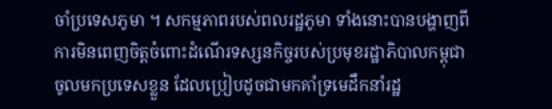ចាំប្រទេសភូមា ។ សកម្មភាពរបស់ពលរដ្ឋភូមា ទាំងនោះបានបង្ហាញពីការមិនពេញចិត្តចំពោះដំណើរទស្សនកិច្ចរបស់ប្រមុខរដ្ឋាភិបាលកម្ពុជា ចូលមកប្រទេសខ្លួន ដែលប្រៀបដូចជាមកគាំទ្រមេដឹកនាំរដ្ឋ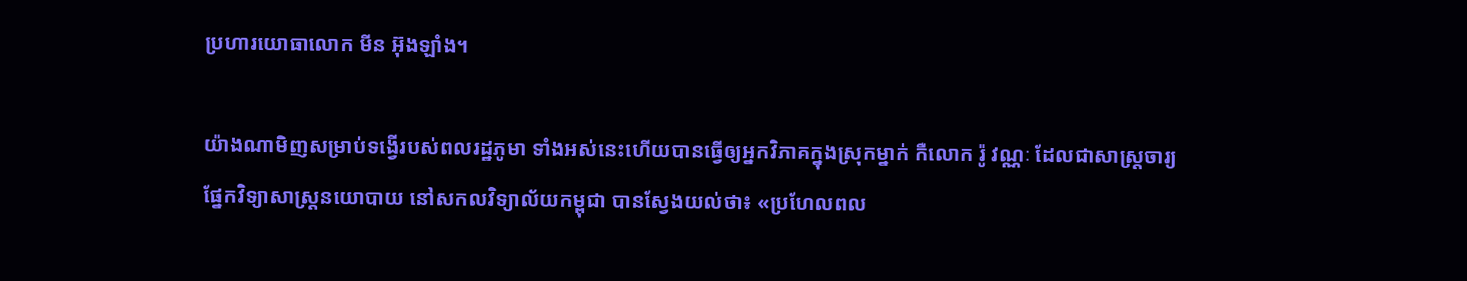ប្រហារយោធាលោក មីន អ៊ុងឡាំង។

យ៉ាងណាមិញសម្រាប់ទង្វើរបស់ពលរដ្ឋភូមា ទាំងអស់នេះហើយបានធ្វើឲ្យអ្នកវិភាគក្នុងស្រុកម្នាក់ កឺលោក រ៉ូ វណ្ណៈ ដែលជាសាស្រ្ដចារ្យផ្នែកវិទ្យាសាស្រ្ដនយោបាយ នៅសកលវិទ្យាល័យកម្ពុជា បានស្វែងយល់ថា៖ «ប្រហែលពល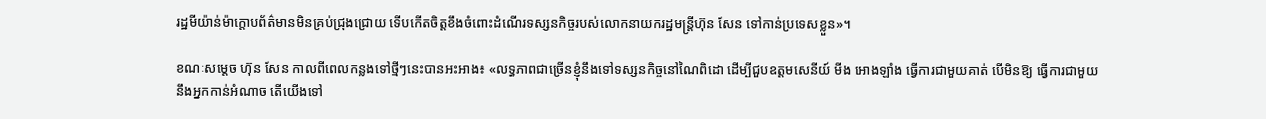រដ្ឋមីយ៉ាន់ម៉ាក្តោបព័ត៌មានមិនគ្រប់ជ្រុងជ្រោយ ទើបកើតចិត្តខឹងចំពោះដំណើរទស្សនកិច្ចរបស់លោកនាយករដ្ឋមន្ត្រីហ៊ុន សែន ទៅកាន់ប្រទេសខ្លួន»។

ខណៈសម្ដេច ហ៊ុន សែន កាលពីពេលកន្លងទៅថ្មីៗនេះបានអះអាង៖ «លទ្ធភាពជាច្រើនខ្ញុំនឹងទៅទស្សនកិច្ចនៅណៃពិដោ ដើម្បីជួបឧត្តមសេនីយ៍ មីង អោងឡាំង ធ្វើការជាមួយគាត់ បើមិនឱ្យ ធ្វើការជាមួយនឹងអ្នកកាន់អំណាច តើយើងទៅ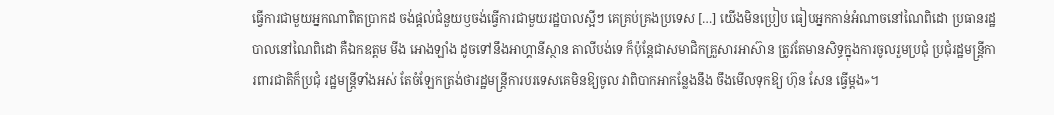ធ្វើការជាមួយអ្នកណាពិតប្រាកដ ចង់ផ្តល់ជំនួយឫចង់ធ្វើការជាមួយរដ្ឋបាលស្អីៗ គេគ្រប់គ្រងប្រទេស […] យើងមិនប្រៀប ធៀបអ្នកកាន់អំណាចនៅណៃពិដោ ប្រធានរដ្ឋបាលនៅណៃពិដោ គឺឯកឧត្តម មីង អោងឡាំង ដូចទៅនឹងអាហ្គានីស្ថាន តាលីបង់ទេ ក៏ប៉ុន្តែជាសមាជិកគ្រួសារអាស៊ាន ត្រូវតែមានសិទ្ធក្នុងការចូលរួមប្រជុំ ប្រជុំរដ្ឋមន្ត្រីការពារជាតិក៏ប្រជុំ រដ្ឋមន្ត្រីទាំងអស់ តែចំឡែកត្រង់ថារដ្ឋមន្ត្រីការបរទេសគេមិនឱ្យចូល វាពិបាកអាកន្លែងនឹង ចឹងមើលទុកឱ្យ ហ៊ុន សែន ធ្វើម្តង»។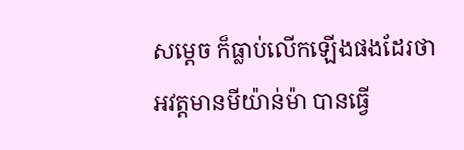សម្ដេច ក៏ធ្លាប់លើកឡើងផងដែរថា អវត្តមានមីយ៉ាន់ម៉ា បានធ្វើ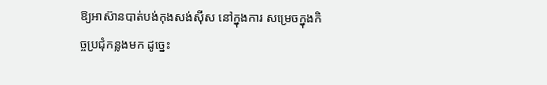ឱ្យអាស៊ានបាត់បង់កុងសង់ស៊ីស នៅក្នុងការ សម្រេចក្នុងកិច្ចប្រជុំកន្លងមក ដូច្នេះ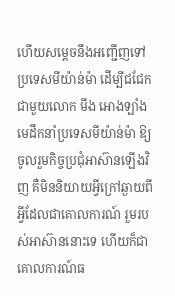ហើយសម្ដេចនឹងអញ្ជើញទៅប្រទេសមីយ៉ាន់ម៉ា ដើម្បីជជែកជាមួយលោក មីង អោងឡាំង មេដឹកនាំប្រទេសមីយ៉ាន់ម៉ា ឱ្យចូលរួមកិច្ចប្រជុំអាស៊ានឡើងវិញ គឺមិននិយាយអ្វីក្រៅឆ្ងាយពីអ្វីដែលជាគោលការណ៍ រួមរបស់អាស៊ាននោះទេ ហើយក៏ជាគោលការណ៍ធ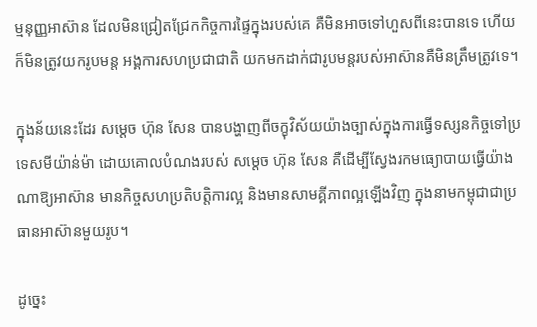ម្មនុញ្ញអាស៊ាន ដែលមិនជ្រៀតជ្រែកកិច្ចការផ្ទៃក្នុងរបស់គេ គឺមិនអាចទៅហួសពីនេះបានទេ ហើយក៏មិនត្រូវយករូបមន្ត អង្គការសហប្រជាជាតិ យកមកដាក់ជារូបមន្តរបស់អាស៊ានគឺមិនត្រឹមត្រូវទេ។

ក្នុងន័យនេះដែរ សម្ដេច ហ៊ុន សែន បានបង្ហាញពីចក្ខុវិស័យយ៉ាងច្បាស់ក្នុងការធ្វើទស្សនកិច្ចទៅប្រទេសមីយ៉ាន់ម៉ា ដោយគោលបំណងរបស់ សម្ដេច ហ៊ុន សែន គឺដើម្បីស្វែងរកមធ្យោបាយធ្វើយ៉ាងណាឱ្យអាស៊ាន មានកិច្ចសហប្រតិបត្តិការល្អ និងមានសាមគ្គីភាពល្អឡើងវិញ ក្នុងនាមកម្ពុជាជាប្រធានអាស៊ានមួយរូប។

ដូច្នេះ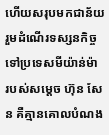ហើយសរុបមកជាន័យរួមដំណើរទស្សនកិច្ចទៅប្រទេសមីយ៉ាន់ម៉ា របស់សម្ដេច ហ៊ុន សែន គឺគ្មានគោលបំណង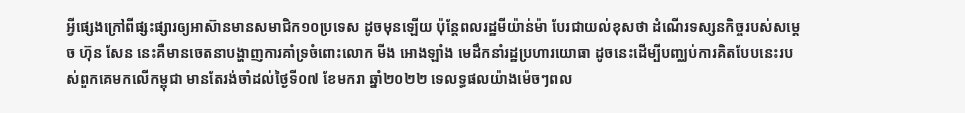អ្វីផ្សេងក្រៅពីផ្សះផ្សារឲ្យអាស៊ានមានសមាជិក១០ប្រទេស ដូចមុនឡើយ ប៉ុន្តែពលរដ្ឋមីយ៉ាន់ម៉ា បែរជាយល់ខុសថា ដំណើរទស្សនកិច្ចរបស់សម្ដេច ហ៊ុន សែន នេះគឺមានចេតនាបង្ហាញការគាំទ្រចំពោះលោក មីង អោងឡាំង មេដឹកនាំរដ្ឋប្រហារយោធា ដូចនេះដើម្បីបញ្ឈប់ការគិតបែបនេះរបស់ពួកគេមកលើកម្ពុជា មានតែរង់ចាំដល់ថ្ងៃទី០៧ ខែមករា ឆ្នាំ២០២២ ទេលទ្ធផលយ៉ាងម៉េចៗពល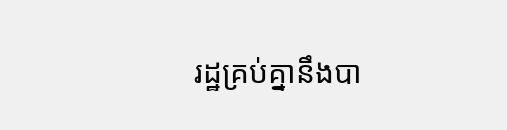រដ្ឋគ្រប់គ្នានឹងបា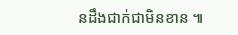នដឹងជាក់ជាមិនខាន ៕